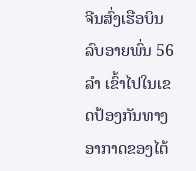ຈີນສົ່ງເຮືອບິນລົບອາຍພົ່ນ 56 ລຳ ເຂົ້າໄປໃນເຂດປ້ອງກັນທາງອາກາດຂອງໄຕ້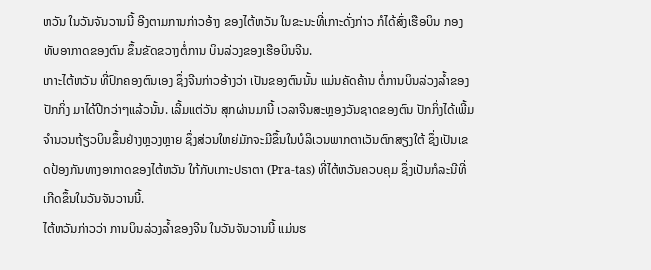ຫວັນ ໃນວັນຈັນວານນີ້ ອີງຕາມການກ່າວອ້າງ ຂອງໄຕ້ຫວັນ ໃນຂະນະທີ່ເກາະດັ່ງກ່າວ ກໍໄດ້ສົ່ງເຮືອບິນ ກອງທັບອາກາດຂອງຕົນ ຂຶ້ນຂັດຂວາງຕໍ່ການ ບິນລ່ວງຂອງເຮືອບິນຈີນ.
ເກາະໄຕ້ຫວັນ ທີ່ປົກຄອງຕົນເອງ ຊຶ່ງຈີນກ່າວອ້າງວ່າ ເປັນຂອງຕົນນັ້ນ ແມ່ນຄັດຄ້ານ ຕໍ່ການບິນລ່ວງລ້ຳຂອງປັກກິ່ງ ມາໄດ້ປີກວ່າໆແລ້ວນັ້ນ. ເລີ້ມແຕ່ວັນ ສຸກຜ່ານມານີ້ ເວລາຈີນສະຫຼອງວັນຊາດຂອງຕົນ ປັກກິ່ງໄດ້ເພີ້ມຈຳນວນຖ້ຽວບິນຂຶ້ນຢ່າງຫຼວງຫຼາຍ ຊຶ່ງສ່ວນໃຫຍ່ມັກຈະມີຂຶ້ນໃນບໍລິເວນພາກຕາເວັນຕົກສຽງໃຕ້ ຊຶ່ງເປັນເຂດປ້ອງກັນທາງອາກາດຂອງໄຕ້ຫວັນ ໃກ້ກັບເກາະປຣາຕາ (Pra-tas) ທີ່ໄຕ້ຫວັນຄວບຄຸມ ຊຶ່ງເປັນກໍລະນີທີ່ເກີດຂຶ້ນໃນວັນຈັນວານນີ້.
ໄຕ້ຫວັນກ່າວວ່າ ການບິນລ່ວງລ້ຳຂອງຈີນ ໃນວັນຈັນວານນີ້ ແມ່ນຮ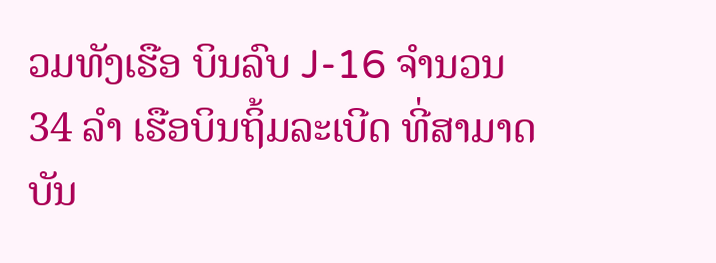ວມທັງເຮືອ ບິນລົບ J-16 ຈຳນວນ 34 ລຳ ເຮືອບິນຖິ້ມລະເບີດ ທີ່ສາມາດບັນ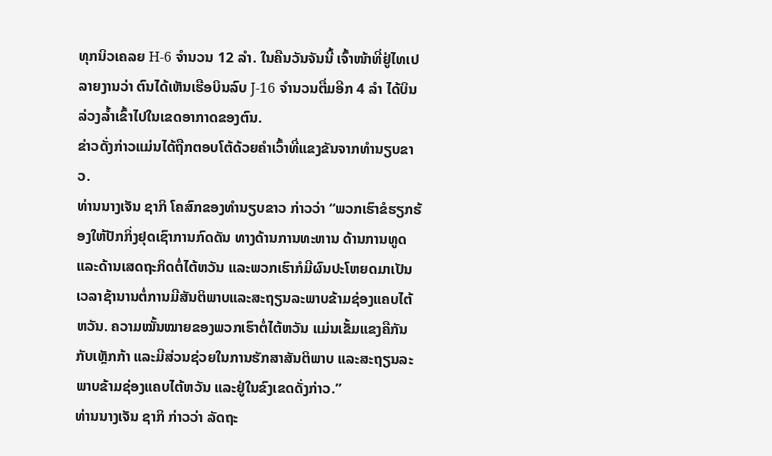ທຸກນິວເຄລຍ H-6 ຈໍານວນ 12 ລໍາ. ໃນຄືນວັນຈັນນີ້ ເຈົ້າໜ້າທີ່ຢູ່ໄທເປ ລາຍງານວ່າ ຕົນໄດ້ເຫັນເຮືອບິນລົບ J-16 ຈຳນວນຕື່ມອີກ 4 ລຳ ໄດ້ບິນລ່ວງລ້ຳເຂົ້າໄປໃນເຂດອາກາດຂອງຕົນ.
ຂ່າວດັ່ງກ່າວແມ່ນໄດ້ຖືກຕອບໂຕ້ດ້ວຍຄຳເວົ້າທີ່ແຂງຂັນຈາກທຳນຽບຂາວ.
ທ່ານນາງເຈັນ ຊາກິ ໂຄສົກຂອງທຳນຽບຂາວ ກ່າວວ່າ “ພວກເຮົາຂໍຮຽກຮ້ອງໃຫ້ປັກກິ່ງຢຸດເຊົາການກົດດັນ ທາງດ້ານການທະຫານ ດ້ານການທູດ ແລະດ້ານເສດຖະກິດຕໍ່ໄຕ້ຫວັນ ແລະພວກເຮົາກໍມີຜົນປະໂຫຍດມາເປັນເວລາຊ້ານານຕໍ່ການມີສັນຕິພາບແລະສະຖຽນລະພາບຂ້າມຊ່ອງແຄບໄຕ້ຫວັນ. ຄວາມໝັ້ນໝາຍຂອງພວກເຮົາຕໍ່ໄຕ້ຫວັນ ແມ່ນເຂັ້ມແຂງຄືກັນກັບເຫຼັກກ້າ ແລະມີສ່ວນຊ່ວຍໃນການຮັກສາສັນຕິພາບ ແລະສະຖຽນລະພາບຂ້າມຊ່ອງແຄບໄຕ້ຫວັນ ແລະຢູ່ໃນຂົງເຂດດັ່ງກ່າວ.”
ທ່ານນາງເຈັນ ຊາກິ ກ່າວວ່າ ລັດຖະ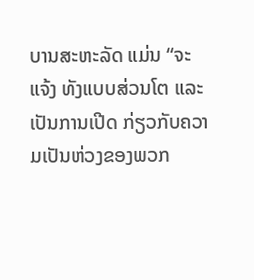ບານສະຫະລັດ ແມ່ນ “ຈະແຈ້ງ ທັງແບບສ່ວນໂຕ ແລະເປັນການເປີດ ກ່ຽວກັບຄວາມເປັນຫ່ວງຂອງພວກ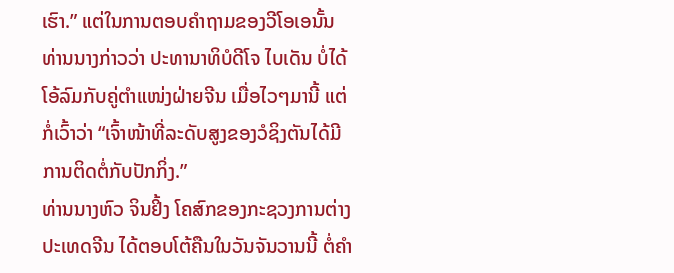ເຮົາ.” ແຕ່ໃນການຕອບຄຳຖາມຂອງວີໂອເອນັ້ນ ທ່ານນາງກ່າວວ່າ ປະທານາທິບໍດີໂຈ ໄບເດັນ ບໍ່ໄດ້ໂອ້ລົມກັບຄູ່ຕຳແໜ່ງຝ່າຍຈີນ ເມື່ອໄວໆມານີ້ ແຕ່ກໍ່ເວົ້າວ່າ “ເຈົ້າໜ້າທີ່ລະດັບສູງຂອງວໍຊິງຕັນໄດ້ມີການຕິດຕໍ່ກັບປັກກິ່ງ.”
ທ່ານນາງຫົວ ຈິນຢິ້ງ ໂຄສົກຂອງກະຊວງການຕ່າງປະເທດຈີນ ໄດ້ຕອບໂຕ້ຄືນໃນວັນຈັນວານນີ້ ຕໍ່ຄຳ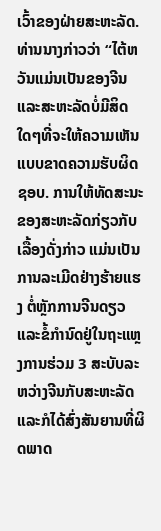ເວົ້າຂອງຝ່າຍສະຫະລັດ.
ທ່ານນາງກ່າວວ່າ “ໄຕ້ຫວັນແມ່ນເປັນຂອງຈີນ ແລະສະຫະລັດບໍ່ມີສິດໃດໆທີ່ຈະໃຫ້ຄວາມເຫັນ ແບບຂາດຄວາມຮັບຜິດຊອບ. ການໃຫ້ທັດສະນະຂອງສະຫະລັດກ່ຽວກັບເລື້ອງດັ່ງກ່າວ ແມ່ນເປັນການລະເມີດຢ່າງຮ້າຍແຮງ ຕໍ່ຫຼັກການຈີນດຽວ ແລະຂໍ້ກຳນົດຢູ່ໃນຖະແຫຼງການຮ່ວມ 3 ສະບັບລະຫວ່າງຈີນກັບສະຫະລັດແລະກໍໄດ້ສົ່ງສັນຍານທີ່ຜິດພາດ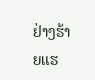ຢ່າງຮ້າຍແຮ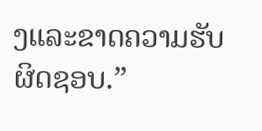ງແລະຂາດຄວາມຮັບຜິດຊອບ.”